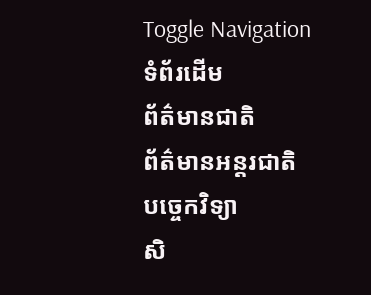Toggle Navigation
ទំព័រដើម
ព័ត៌មានជាតិ
ព័ត៌មានអន្តរជាតិ
បច្ចេកវិទ្យា
សិ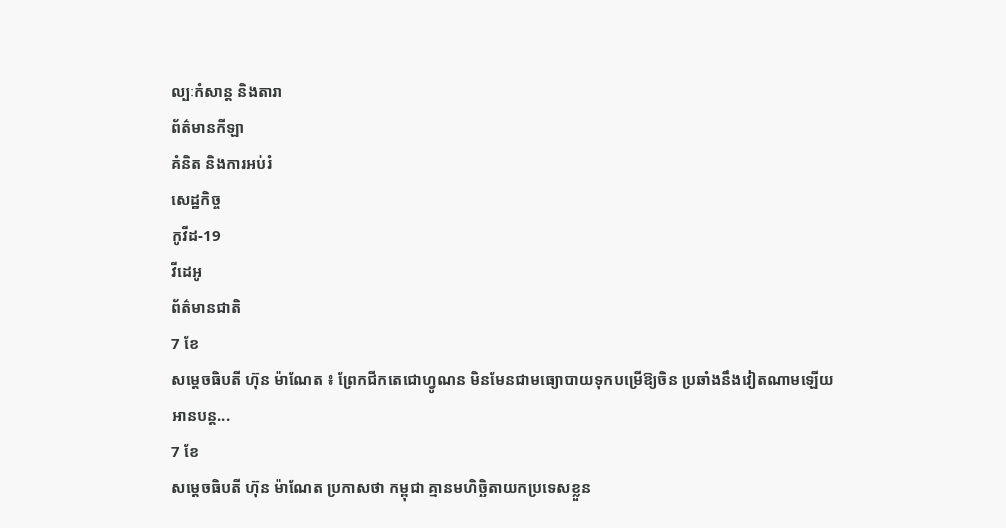ល្បៈកំសាន្ត និងតារា
ព័ត៌មានកីឡា
គំនិត និងការអប់រំ
សេដ្ឋកិច្ច
កូវីដ-19
វីដេអូ
ព័ត៌មានជាតិ
7 ខែ
សម្ដេចធិបតី ហ៊ុន ម៉ាណែត ៖ ព្រែកជីកតេជោហ្វូណន មិនមែនជាមធ្យោបាយទុកបម្រើឱ្យចិន ប្រឆាំងនឹងវៀតណាមឡើយ
អានបន្ត...
7 ខែ
សម្ដេចធិបតី ហ៊ុន ម៉ាណែត ប្រកាសថា កម្ពុជា គ្មានមហិច្ឆិតាយកប្រទេសខ្លួន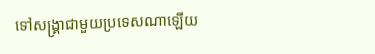ទៅសង្គ្រាជាមួយប្រទេសណាឡើយ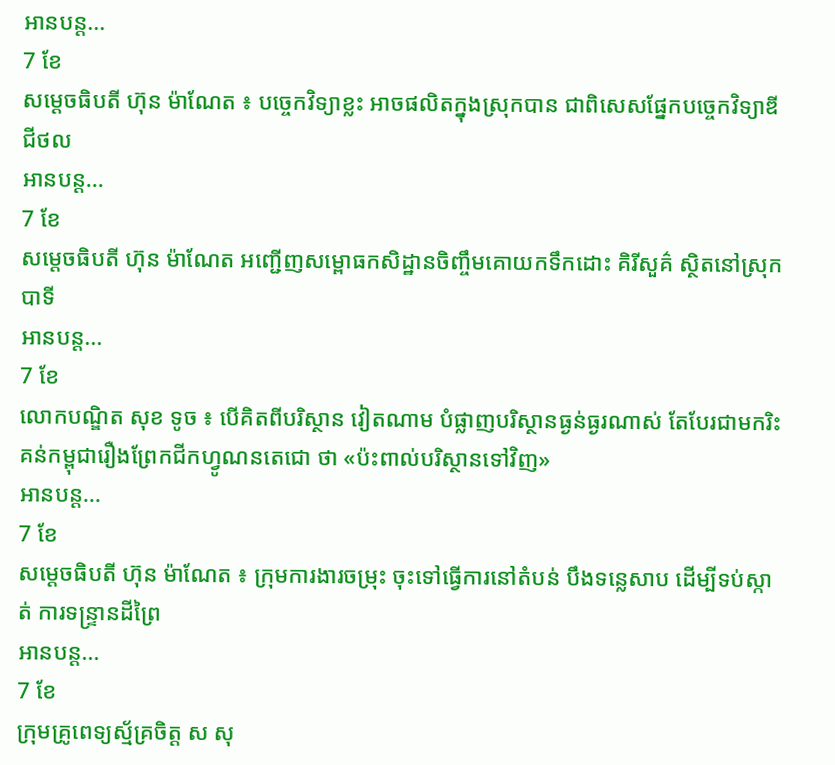អានបន្ត...
7 ខែ
សម្ដេចធិបតី ហ៊ុន ម៉ាណែត ៖ បច្ចេកវិទ្យាខ្លះ អាចផលិតក្នុងស្រុកបាន ជាពិសេសផ្នែកបច្ចេកវិទ្យាឌីជីថល
អានបន្ត...
7 ខែ
សម្តេចធិបតី ហ៊ុន ម៉ាណែត អញ្ជើញសម្ពោធកសិដ្ឋានចិញ្ចឹមគោយកទឹកដោះ គិរីសួគ៌ ស្ថិតនៅស្រុកបាទី
អានបន្ត...
7 ខែ
លោកបណ្ឌិត សុខ ទូច ៖ បើគិតពីបរិស្ថាន វៀតណាម បំផ្លាញបរិស្ថានធ្ងន់ធ្ងរណាស់ តែបែរជាមករិះគន់កម្ពុជារឿងព្រែកជីកហ្វូណនតេជោ ថា «ប៉ះពាល់បរិស្ថានទៅវិញ»
អានបន្ត...
7 ខែ
សម្ដេចធិបតី ហ៊ុន ម៉ាណែត ៖ ក្រុមការងារចម្រុះ ចុះទៅធ្វើការនៅតំបន់ បឹងទន្លេសាប ដេីម្បីទប់ស្កាត់ ការទន្រ្ទានដីព្រៃ
អានបន្ត...
7 ខែ
ក្រុមគ្រូពេទ្យស្ម័គ្រចិត្ត ស សុ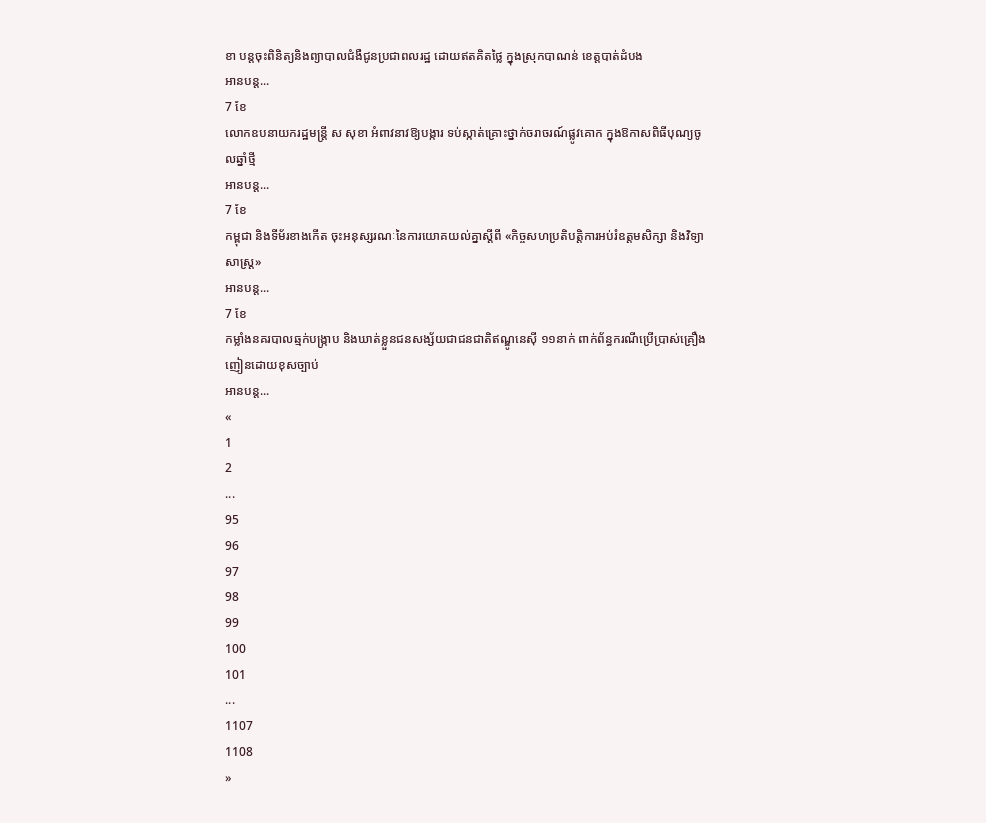ខា បន្តចុះពិនិត្យនិងព្យាបាលជំងឺជូនប្រជាពលរដ្ឋ ដោយឥតគិតថ្លៃ ក្នុងស្រុកបាណន់ ខេត្តបាត់ដំបង
អានបន្ត...
7 ខែ
លោកឧបនាយករដ្ឋមន្ដ្រី ស សុខា អំពាវនាវឱ្យបង្ការ ទប់ស្កាត់គ្រោះថ្នាក់ចរាចរណ៍ផ្លូវគោក ក្នុងឱកាសពិធីបុណ្យចូលឆ្នាំថ្មី
អានបន្ត...
7 ខែ
កម្ពុជា និងទីម័រខាងកើត ចុះអនុស្សរណៈនៃការយោគយល់គ្នាស្ដីពី «កិច្ចសហប្រតិបត្តិការអប់រំឧត្តមសិក្សា និងវិទ្យាសាស្រ្ត»
អានបន្ត...
7 ខែ
កម្លាំងនគរបាលឆ្មក់បង្ក្រាប និងឃាត់ខ្លួនជនសង្ស័យជាជនជាតិឥណ្ឌូនេស៊ី ១១នាក់ ពាក់ព័ន្ធករណីប្រើប្រាស់គ្រឿងញៀនដោយខុសច្បាប់
អានបន្ត...
«
1
2
...
95
96
97
98
99
100
101
...
1107
1108
»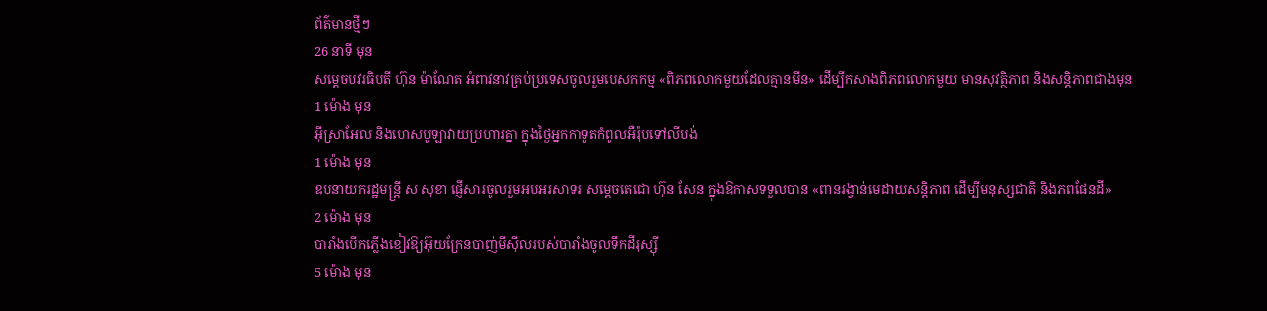ព័ត៌មានថ្មីៗ
26 នាទី មុន
សម្តេចបវរធិបតី ហ៊ុន ម៉ាណែត អំពាវនាវគ្រប់ប្រទេសចូលរួមបេសកកម្ម «ពិភពលោកមួយដែលគ្មានមីន» ដើម្បីកសាងពិភពលោកមួយ មានសុវត្ថិភាព និងសន្តិភាពជាងមុន
1 ម៉ោង មុន
អ៊ីស្រាអែល និងហេសបូឡាវាយប្រហារគ្នា ក្នុងថ្ងៃអ្នកកាទូតកំពូលអឺរ៉ុបទៅលីបង់
1 ម៉ោង មុន
ឧបនាយករដ្ឋមន្ត្រី ស សុខា ផ្ញើសារចូលរួមអបអរសាទរ សម្តេចតេជោ ហ៊ុន សែន ក្នុងឱកាសទទួលបាន «ពានរង្វាន់មេដាយសន្តិភាព ដើម្បីមនុស្សជាតិ និងភពផែនដី»
2 ម៉ោង មុន
បារាំងបើកភ្លើងខៀវឱ្យអ៊ុយក្រែនបាញ់មីស៊ីលរបស់បារាំងចូលទឹកដីរុស្ស៊ី
5 ម៉ោង មុន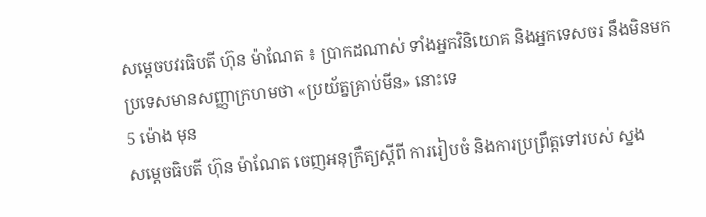សម្តេចបវរធិបតី ហ៊ុន ម៉ាណែត ៖ ប្រាកដណាស់ ទាំងអ្នកវិនិយោគ និងអ្នកទេសចរ នឹងមិនមកប្រទេសមានសញ្ញាក្រហមថា «ប្រយ័ត្នគ្រាប់មីន» នោះទេ
5 ម៉ោង មុន
សម្តេចធិបតី ហ៊ុន ម៉ាណែត ចេញអនុក្រឹត្យស្ដីពី ការរៀបចំ និងការប្រព្រឹត្តទៅរបស់ ស្នង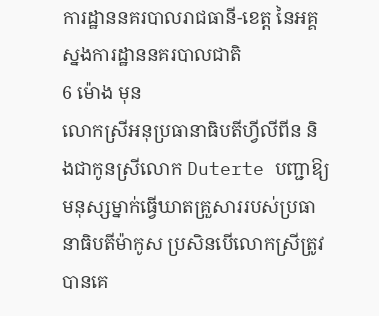ការដ្ឋាននគរបាលរាជធានី-ខេត្ត នៃអគ្គស្នងការដ្ឋាននគរបាលជាតិ
6 ម៉ោង មុន
លោកស្រីអនុប្រធានាធិបតីហ្វីលីពីន និងជាកូនស្រីលោក Duterte បញ្ជាឱ្យមនុស្សម្នាក់ធ្វើឃាតគ្រួសាររបស់ប្រធានាធិបតីម៉ាកូស ប្រសិនបើលោកស្រីត្រូវបានគេ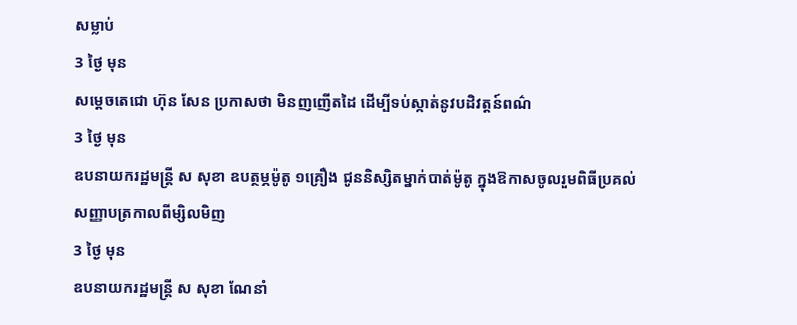សម្លាប់
3 ថ្ងៃ មុន
សម្ដេចតេជោ ហ៊ុន សែន ប្រកាសថា មិនញញើតដៃ ដើម្បីទប់ស្កាត់នូវបដិវត្តន៍ពណ៌
3 ថ្ងៃ មុន
ឧបនាយករដ្ឋមន្ត្រី ស សុខា ឧបត្ថម្ភម៉ូតូ ១គ្រឿង ជូននិស្សិតម្នាក់បាត់ម៉ូតូ ក្នុងឱកាសចូលរួមពិធីប្រគល់សញ្ញាបត្រកាលពីម្សិលមិញ
3 ថ្ងៃ មុន
ឧបនាយករដ្ឋមន្រ្តី ស សុខា ណែនាំ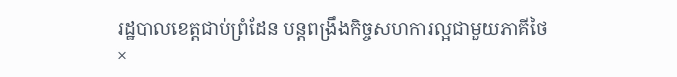រដ្ឋបាលខេត្តជាប់ព្រំដែន បន្តពង្រឹងកិច្ចសហការល្អជាមួយភាគីថៃ
×